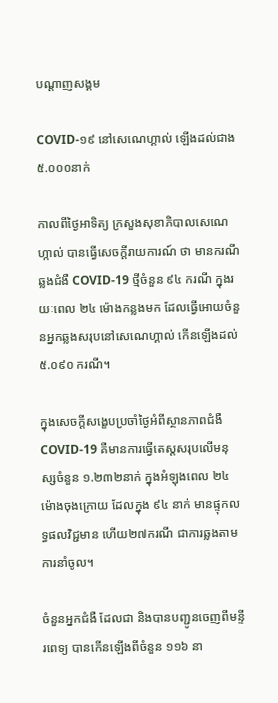បណ្តាញសង្គម

COVID-១៩ នៅសេណេហ្គាល់ ឡើងដល់ជាង ៥.០០០នាក់

កាលពីថ្ងៃអាទិត្យ ក្រសួងសុខាភិបាលសេណេហ្កាល់ បានធ្វើសេចក្តីរាយការណ៍ ថា មានករណីឆ្លងជំងឺ COVID-19 ថ្មីចំនួន ៩៤ ករណី ក្នុងរយៈពេល ២៤ ម៉ោងកន្លងមក ដែលធ្វើអោយចំនួនអ្នកឆ្លងសរុបនៅសេណេហ្គាល់ កើនឡើងដល់ ៥.០៩០ ករណី។

ក្នុងសេចក្តីសង្ខេបប្រចាំថ្ងៃអំពីស្ថានភាពជំងឺ COVID-19 គឺមានការធ្វើតេស្តសរុបលើមនុស្សចំនួន ១.២៣២នាក់ ក្នុងអំឡុងពេល ២៤ ម៉ោងចុងក្រោយ ដែលក្នុង ៩៤ នាក់ មានផ្ទុកលទ្ធផលវិជ្ជមាន ហើយ២៧ករណី ជាការឆ្លងតាមការនាំចូល។

ចំនួនអ្នកជំងឺ ដែលជា និងបានបញ្ជូនចេញពីមន្ទីរពេទ្យ បានកើនឡើងពីចំនួន ១១៦ នា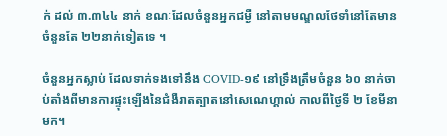ក់ ដល់ ៣.៣៤៤ នាក់ ខណៈដែលចំនួនអ្នកជម្ងឺ នៅតាមមណ្ឌលថែទាំនៅតែមានចំនួនតែ ២២នាក់ទៀតទេ ។

ចំនួនអ្នកស្លាប់ ដែលទាក់ទងទៅនឹង COVID-១៩ នៅទ្រឹងត្រឹមចំនួន ៦០ នាក់ចាប់តាំងពីមានការផ្ទុះឡើងនៃជំងឺរាតត្បាតនៅសេណេហ្គាល់ កាលពីថ្ងៃទី ២ ខែមីនាមក។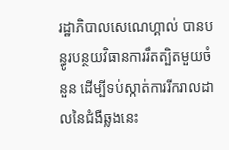រដ្ឋាភិបាលសេណេហ្គាល់ បានបន្ធូរបន្ថយវិធានការរឹតត្បិតមួយចំនួន ដើម្បីទប់ស្កាត់ការរីករាលដាលនៃជំងឺឆ្លងនេះ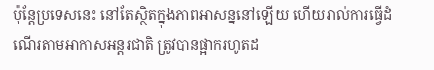ប៉ុន្តែប្រទេសនេះ នៅតែស្ថិតក្នុងភាពអាសន្ននៅឡើយ ហើយរាល់ការធ្វើដំណើរតាមអាកាសអន្តរជាតិ ត្រូវបានផ្អាករហូតដ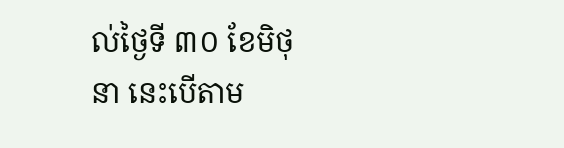ល់ថ្ងៃទី ៣០ ខែមិថុនា នេះបើតាម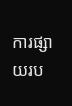ការផ្សាយរប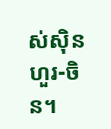ស់ស៊ិនហួរ-ចិន។